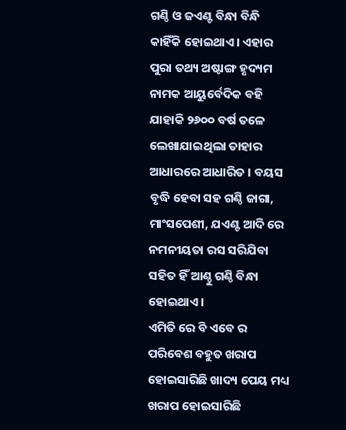ଗଣ୍ଠି ଓ ଜଏଣ୍ଟ ବିନ୍ଧା ବିନ୍ଧି କାହିଁକି ହୋଇଥାଏ । ଏହାର ପୁରା ତଥ୍ୟ ଅଷ୍ଟାଙ୍ଗ ହୃଦ୍ୟମ ନାମକ ଆୟୁର୍ବେଦିକ ବହି ଯାହାକି ୨୬୦୦ ବର୍ଷ ତଳେ ଲେଖାଯାଇଥିଲା ତାହାର ଆଧାରରେ ଆଧାରିତ । ବୟସ ବୃଦ୍ଧି ହେବା ସହ ଗଣ୍ଠି ଜାଗା, ମାଂସପେଶୀ, ଯଏଣ୍ଟ ଆଦି ରେ ନମନୀୟତା ରସ ସରିଯିବା ସହିତ ହିଁ ଆଣ୍ଠୁ ଗଣ୍ଠି ବିନ୍ଧା ହୋଇଥାଏ ।
ଏମିତି ରେ ବି ଏବେ ର ପରିବେଶ ବହୁତ ଖରାପ ହୋଇସାରିଛି ଖାଦ୍ୟ ପେୟ ମଧ୍ୟ ଖରାପ ହୋଇସାରିଛି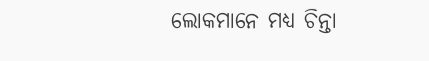ଲୋକମାନେ ମଧ୍ୟ ଚିନ୍ତା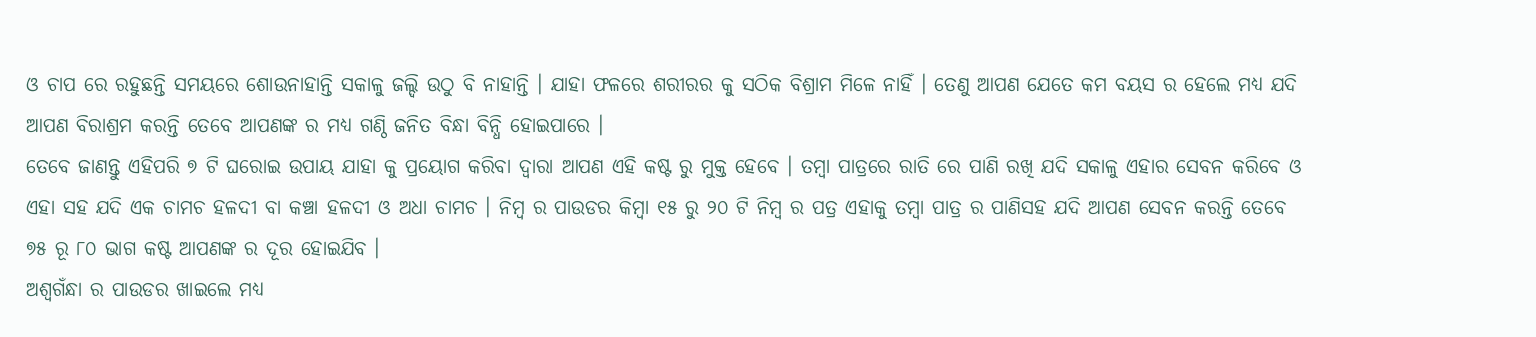ଓ ଚାପ ରେ ରହୁଛନ୍ତି ସମୟରେ ଶୋଉନାହାନ୍ତି ସକାଳୁ ଜଲ୍ଦି ଉଠୁ ବି ନାହାନ୍ତି । ଯାହା ଫଳରେ ଶରୀରର କୁ ସଠିକ ବିଶ୍ରାମ ମିଳେ ନାହିଁ । ତେଣୁ ଆପଣ ଯେତେ କମ ବୟସ ର ହେଲେ ମଧ୍ୟ ଯଦି ଆପଣ ବିରାଶ୍ରମ କରନ୍ତି ତେବେ ଆପଣଙ୍କ ର ମଧ୍ୟ ଗଣ୍ଠି ଜନିତ ବିନ୍ଧା ବିନ୍ଧି ହୋଇପାରେ ।
ତେବେ ଜାଣନ୍ତୁ ଏହିପରି ୭ ଟି ଘରୋଇ ଉପାୟ ଯାହା କୁ ପ୍ରୟୋଗ କରିବା ଦ୍ୱାରା ଆପଣ ଏହି କଷ୍ଟ ରୁ ମୁକ୍ତ ହେବେ । ତମ୍ବା ପାତ୍ରରେ ରାତି ରେ ପାଣି ରଖି ଯଦି ସକାଳୁ ଏହାର ସେବନ କରିବେ ଓ ଏହା ସହ ଯଦି ଏକ ଚାମଚ ହଳଦୀ ବା କଞ୍ଚା ହଳଦୀ ଓ ଅଧା ଚାମଚ । ନିମ୍ବ ର ପାଉଡର କିମ୍ବା ୧୫ ରୁ ୨୦ ଟି ନିମ୍ବ ର ପତ୍ର ଏହାକୁ ତମ୍ବା ପାତ୍ର ର ପାଣିସହ ଯଦି ଆପଣ ସେବନ କରନ୍ତି ତେବେ ୭୫ ରୂ ୮୦ ଭାଗ କଷ୍ଟ ଆପଣଙ୍କ ର ଦୂର ହୋଇଯିବ ।
ଅଶ୍ଵଗଁନ୍ଧା ର ପାଉଡର ଖାଇଲେ ମଧ୍ୟ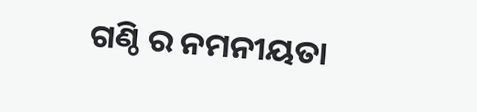ଗଣ୍ଠି ର ନମନୀୟତା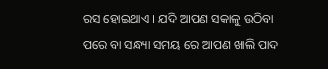ରସ ହୋଇଥାଏ । ଯଦି ଆପଣ ସକାଳୁ ଉଠିବା ପରେ ବା ସନ୍ଧ୍ୟା ସମୟ ରେ ଆପଣ ଖାଲି ପାଦ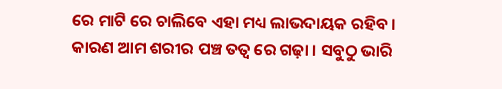ରେ ମାଟି ରେ ଚାଲିବେ ଏହା ମଧ୍ୟ ଲାଭଦାୟକ ରହିବ । କାରଣ ଆମ ଶରୀର ପଞ୍ଚ ତତ୍ୱ ରେ ଗଢ଼ା । ସବୁଠୁ ଭାରି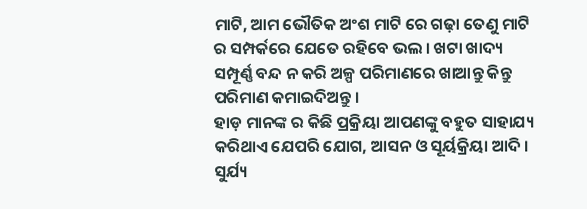ମାଟି, ଆମ ଭୌତିକ ଅଂଶ ମାଟି ରେ ଗଢ଼ା ତେଣୁ ମାଟି ର ସମ୍ପର୍କରେ ଯେତେ ରହିବେ ଭଲ । ଖଟା ଖାଦ୍ୟ ସମ୍ପୂର୍ଣ୍ଣ ବନ୍ଦ ନ କରି ଅଳ୍ପ ପରିମାଣରେ ଖାଆନ୍ତୁ କିନ୍ତୁ ପରିମାଣ କମାଇଦିଅନ୍ତୁ ।
ହାଡ଼ ମାନଙ୍କ ର କିଛି ପ୍ରକ୍ରିୟା ଆପଣଙ୍କୁ ବହୁତ ସାହାଯ୍ୟ କରିଥାଏ ଯେପରି ଯୋଗ, ଆସନ ଓ ସୂର୍ୟକ୍ରିୟା ଆଦି । ସୁର୍ଯ୍ୟ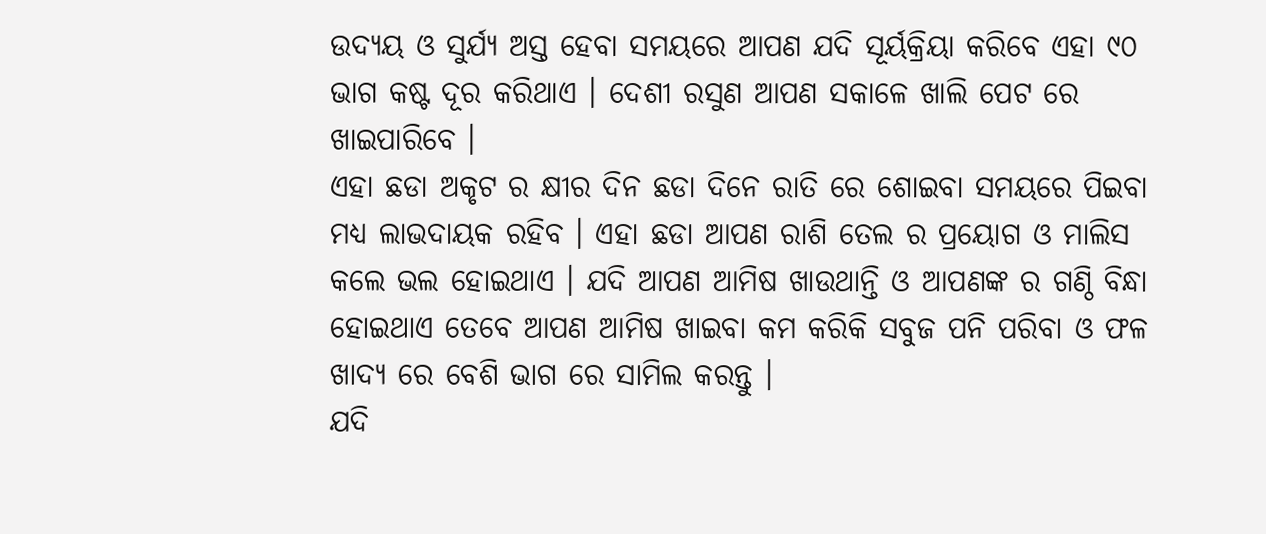ଉଦ୍ୟୟ ଓ ସୁର୍ଯ୍ୟ ଅସ୍ତ ହେବା ସମୟରେ ଆପଣ ଯଦି ସୂର୍ୟକ୍ରିୟା କରିବେ ଏହା ୯୦ ଭାଗ କଷ୍ଟ ଦୂର କରିଥାଏ । ଦେଶୀ ରସୁଣ ଆପଣ ସକାଳେ ଖାଲି ପେଟ ରେ ଖାଇପାରିବେ ।
ଏହା ଛଡା ଅକୃଟ ର କ୍ଷୀର ଦିନ ଛଡା ଦିନେ ରାତି ରେ ଶୋଇବା ସମୟରେ ପିଇବା ମଧ୍ୟ ଲାଭଦାୟକ ରହିବ । ଏହା ଛଡା ଆପଣ ରାଶି ତେଲ ର ପ୍ରୟୋଗ ଓ ମାଲିସ କଲେ ଭଲ ହୋଇଥାଏ । ଯଦି ଆପଣ ଆମିଷ ଖାଉଥାନ୍ତି ଓ ଆପଣଙ୍କ ର ଗଣ୍ଠି ବିନ୍ଧା ହୋଇଥାଏ ତେବେ ଆପଣ ଆମିଷ ଖାଇବା କମ କରିକି ସବୁଜ ପନି ପରିବା ଓ ଫଳ ଖାଦ୍ୟ ରେ ବେଶି ଭାଗ ରେ ସାମିଲ କରନ୍ତୁ ।
ଯଦି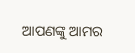ଆପଣଙ୍କୁ ଆମର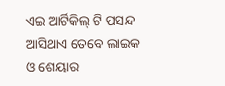ଏଇ ଆର୍ଟିକିଲ୍ ଟି ପସନ୍ଦ ଆସିଥାଏ ତେବେ ଲାଇକ ଓ ଶେୟାର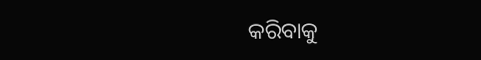କରିବାକୁ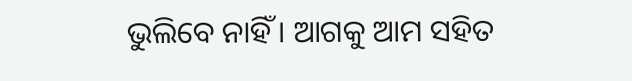ଭୁଲିବେ ନାହିଁ । ଆଗକୁ ଆମ ସହିତ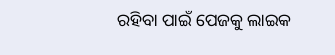ରହିବା ପାଇଁ ପେଜକୁ ଲାଇକ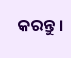କରନ୍ତୁ ।